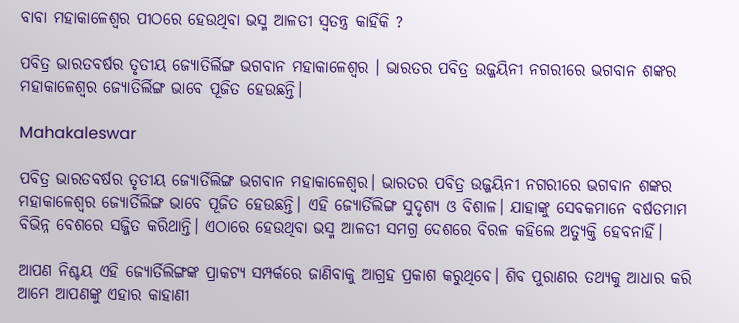ବାବା ମହାକାଳେଶ୍ୱର ପୀଠରେ ହେଉଥିବା ଭସ୍ମ ଆଳତୀ ସ୍ୱତନ୍ତ୍ର କାହିଁକି ?

ପବିତ୍ର ଭାରତବର୍ଷର ତୃତୀୟ ଜ୍ୟୋତିର୍ଲିଙ୍ଗ ଭଗବାନ ମହାକାଳେଶ୍ୱର । ଭାରତର ପବିତ୍ର ଉଜ୍ଜୟିନୀ ନଗରୀରେ ଭଗବାନ ଶଙ୍କର ମହାକାଳେଶ୍ୱର ଜ୍ୟୋତିର୍ଲିଙ୍ଗ ଭାବେ ପୂଜିତ ହେଉଛନ୍ତି।

Mahakaleswar

ପବିତ୍ର ଭାରତବର୍ଷର ତୃତୀୟ ଜ୍ୟୋର୍ତିଲିଙ୍ଗ ଭଗବାନ ମହାକାଳେଶ୍ୱର। ଭାରତର ପବିତ୍ର ଉଜ୍ଜୟିନୀ ନଗରୀରେ ଭଗବାନ ଶଙ୍କର ମହାକାଳେଶ୍ୱର ଜ୍ୟୋର୍ତିଲିଙ୍ଗ ଭାବେ ପୂଜିତ ହେଉଛନ୍ତି। ଏହି ଜ୍ୟୋର୍ତିଲିଙ୍ଗ ସୁଦୃଶ୍ୟ ଓ ବିଶାଳ। ଯାହାଙ୍କୁ ସେବକମାନେ ବର୍ଷତମାମ ବିଭିନ୍ନ ବେଶରେ ସଜ୍ଜିତ କରିଥାନ୍ତି। ଏଠାରେ ହେଉଥିବା ଭସ୍ମ ଆଳତୀ ସମଗ୍ର ଦେଶରେ ବିରଳ କହିଲେ ଅତ୍ୟୁକ୍ତି ହେବନାହିଁ।

ଆପଣ ନିଶ୍ଚୟ ଏହି ଜ୍ୟୋର୍ତିଲିଙ୍ଗଙ୍କ ପ୍ରାକଟ୍ୟ ସମ୍ପର୍କରେ ଜାଣିବାକୁ ଆଗ୍ରହ ପ୍ରକାଶ କରୁଥିବେ। ଶିବ ପୁରାଣର ତଥ୍ୟକୁ ଆଧାର କରି ଆମେ ଆପଣଙ୍କୁ ଏହାର କାହାଣୀ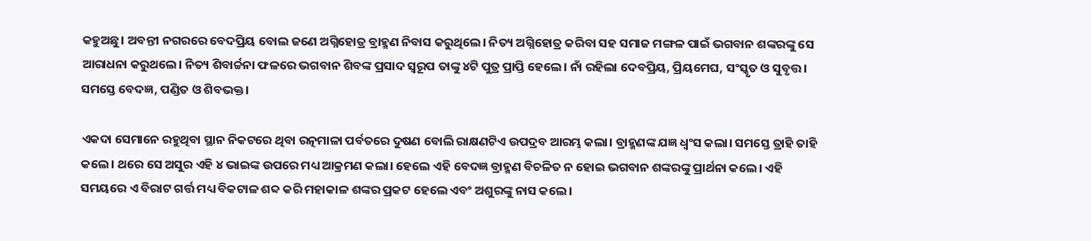କହୁଅଛୁ। ଅବନ୍ତୀ ନଗରରେ ବେଦପ୍ରିୟ ବୋଲ ଜଣେ ଅଗ୍ନିହୋତ୍ର ବ୍ରାହ୍ମଣ ନିବାସ କରୁଥିଲେ। ନିତ୍ୟ ଅଗ୍ନିହୋତ୍ର କରିବା ସହ ସମାଜ ମଙ୍ଗଳ ପାଇଁ ଭଗବାନ ଶଙ୍କରଙ୍କୁ ସେ ଆରାଧନା କରୁଥଲେ। ନିତ୍ୟ ଶିବାର୍ଚ୍ଚନା ଫଳରେ ଭଗବାନ ଶିବଙ୍କ ପ୍ରସାଦ ସ୍ୱରୂପ ତାଙ୍କୁ ୪ଟି ପୁତ୍ର ପ୍ରାପ୍ତି ହେଲେ। ନାଁ ରହିଲା ଦେବପ୍ରିୟ, ପ୍ରିୟମେଘ, ସଂସ୍କୃତ ଓ ସୁବୃତ୍ତ। ସମସ୍ତେ ବେଦଜ୍ଞ, ପଣ୍ଡିତ ଓ ଶିବଭକ୍ତ।

ଏକଦା ସେମାନେ ରହୁଥିବା ସ୍ଥାନ ନିକଟରେ ଥିବା ରତ୍ନମାଳା ପର୍ବତରେ ଦୁଷଣ ବୋଲି ରାକ୍ଷଣଟିଏ ଉପଦ୍ରବ ଆରମ୍ଭ କଲା। ବ୍ରାହ୍ମଣଙ୍କ ଯଜ୍ଞ ଧ୍ୱଂସ କଲା। ସମସ୍ତେ ତ୍ରାହି ତାହି କଲେ। ଥରେ ସେ ଅସୁର ଏହି ୪ ଭାଇଙ୍କ ଉପରେ ମଧ୍ୟ ଆକ୍ରମଣ କଲା। ହେଲେ ଏହି ବେଦଜ୍ଞ ବ୍ରାହ୍ମଣ ବିଚଳିତ ନ ହୋଇ ଭଗବାନ ଶଙ୍କରଙ୍କୁ ପ୍ରାର୍ଥନା କଲେ। ଏହି ସମୟରେ ଏ ବିରାଟ ଗର୍ତ୍ତ ମଧ୍ୟ ବିକଟାଳ ଶବ୍ଦ କରି ମହାକାଳ ଶଙ୍କର ପ୍ରକଟ ହେଲେ ଏବଂ ଅଶୁରଙ୍କୁ ନାସ କଲେ।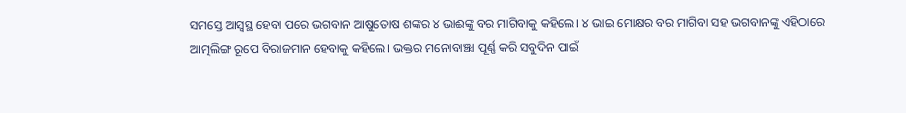ସମସ୍ତେ ଆସ୍ୱସ୍ଥ ହେବା ପରେ ଭଗବାନ ଆଷୁତୋଷ ଶଙ୍କର ୪ ଭାଈଙ୍କୁ ବର ମାଗିବାକୁ କହିଲେ। ୪ ଭାଇ ମୋକ୍ଷର ବର ମାଗିବା ସହ ଭଗବାନଙ୍କୁ ଏହିଠାରେ ଆତ୍ମଲିଙ୍ଗ ରୂପେ ବିରାଜମାନ ହେବାକୁ କହିଲେ। ଭକ୍ତର ମନୋବାଞ୍ଝା ପୂର୍ଣ୍ଣ କରି ସବୁଦିନ ପାଇଁ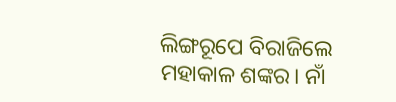ଲିଙ୍ଗରୂପେ ବିରାଜିଲେ ମହାକାଳ ଶଙ୍କର। ନାଁ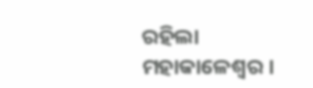ରହିଲା ମହାକାଳେଶ୍ୱର ।